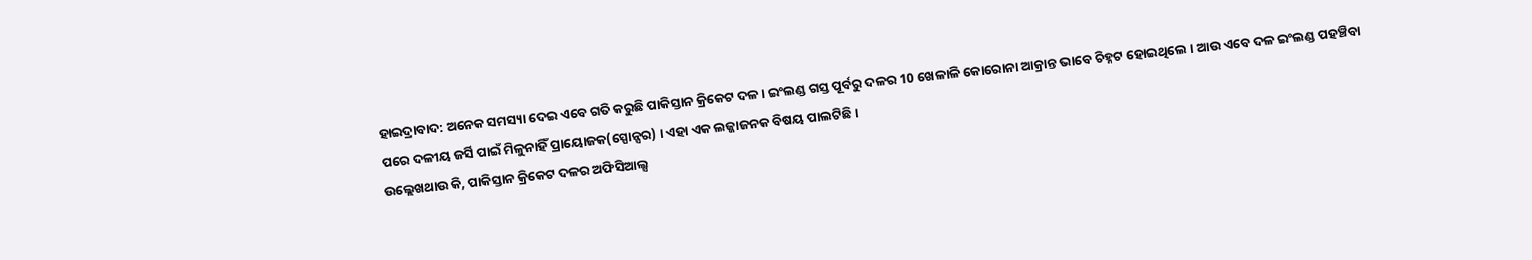ହାଇଦ୍ରାବାଦ: ଅନେକ ସମସ୍ୟା ଦେଇ ଏବେ ଗତି କରୁଛି ପାକିସ୍ତାନ କ୍ରିକେଟ ଦଳ । ଇଂଲଣ୍ଡ ଗସ୍ତ ପୂର୍ବରୁ ଦଳର 10 ଖେଳାଳି କୋରୋନା ଆକ୍ରାନ୍ତ ଭାବେ ଚିହ୍ନଟ ହୋଇଥିଲେ । ଆଉ ଏବେ ଦଳ ଇଂଲଣ୍ଡ ପହଞ୍ଚିବା ପରେ ଦଳୀୟ ଜର୍ସି ପାଇଁ ମିଳୁନାହିଁ ପ୍ରାୟୋଜକ(ସ୍ପୋନ୍ସର) । ଏହା ଏକ ଲଜ୍ଜାଜନକ ବିଷୟ ପାଲଟିଛି ।
ଉଲ୍ଲେଖଥାଉ କି, ପାକିସ୍ତାନ କ୍ରିକେଟ ଦଳର ଅଫିସିଆଲ୍ସ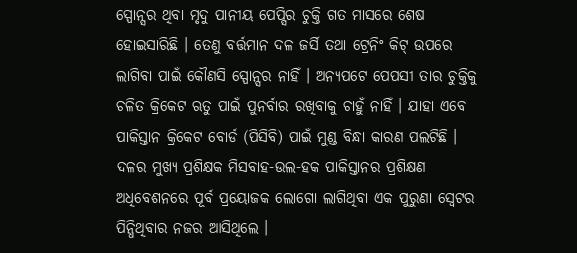ସ୍ପୋନ୍ସର ଥିବା ମୃଦୁ ପାନୀୟ ପେପ୍ସିର ଚୁକ୍ତି ଗତ ମାସରେ ଶେଷ ହୋଇସାରିଛି । ତେଣୁ ବର୍ତ୍ତମାନ ଦଳ ଜର୍ସି ତଥା ଟ୍ରେନିଂ କିଟ୍ ଉପରେ ଲାଗିବା ପାଇଁ କୌଣସି ସ୍ପୋନ୍ସର ନାହିଁ । ଅନ୍ୟପଟେ ପେପସୀ ତାର ଚୁକ୍ତିକୁ ଚଳିତ କ୍ରିକେଟ ଋତୁ ପାଇଁ ପୁନର୍ବାର ରଖିବାକୁ ଚାହୁଁ ନାହିଁ । ଯାହା ଏବେ ପାକିସ୍ତାନ କ୍ରିକେଟ ବୋର୍ଡ (ପିସିବି) ପାଇଁ ମୁଣ୍ଡ ବିନ୍ଧା କାରଣ ପଲଟିଛି ।
ଦଳର ମୁଖ୍ୟ ପ୍ରଶିକ୍ଷକ ମିସବାହ-ଉଲ-ହକ ପାକିସ୍ତାନର ପ୍ରଶିକ୍ଷଣ ଅଧିବେଶନରେ ପୂର୍ବ ପ୍ରୟୋଜକ ଲୋଗୋ ଲାଗିଥିବା ଏକ ପୁରୁଣା ସ୍ବେଟର ପିନ୍ଧିଥିବାର ନଜର ଆସିଥିଲେ ।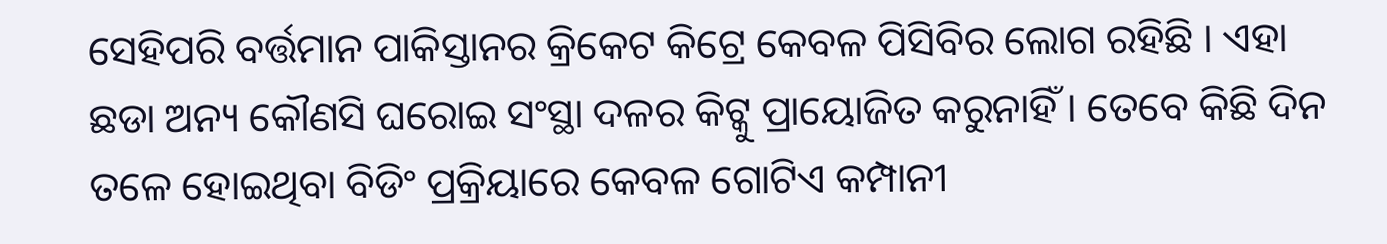ସେହିପରି ବର୍ତ୍ତମାନ ପାକିସ୍ତାନର କ୍ରିକେଟ କିଟ୍ରେ କେବଳ ପିସିବିର ଲୋଗ ରହିଛି । ଏହା ଛଡା ଅନ୍ୟ କୌଣସି ଘରୋଇ ସଂସ୍ଥା ଦଳର କିଟ୍କୁ ପ୍ରାୟୋଜିତ କରୁନାହିଁ । ତେବେ କିଛି ଦିନ ତଳେ ହୋଇଥିବା ବିଡିଂ ପ୍ରକ୍ରିୟାରେ କେବଳ ଗୋଟିଏ କମ୍ପାନୀ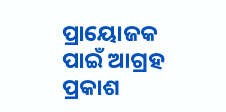ପ୍ରାୟୋଜକ ପାଇଁ ଆଗ୍ରହ ପ୍ରକାଶ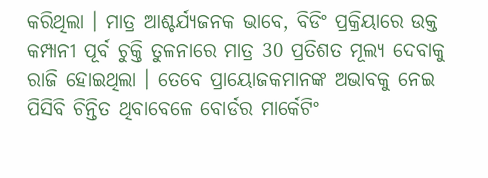କରିଥିଲା । ମାତ୍ର ଆଶ୍ଚର୍ଯ୍ୟଜନକ ଭାବେ, ବିଡିଂ ପ୍ରକ୍ରିୟାରେ ଉକ୍ତ କମ୍ପାନୀ ପୂର୍ବ ଚୁକ୍ତି ତୁଳନାରେ ମାତ୍ର 30 ପ୍ରତିଶତ ମୂଲ୍ୟ ଦେବାକୁ ରାଜି ହୋଇଥିଲା । ତେବେ ପ୍ରାୟୋଜକମାନଙ୍କ ଅଭାବକୁ ନେଇ ପିସିବି ଚିନ୍ତିତ ଥିବାବେଳେ ବୋର୍ଡର ମାର୍କେଟିଂ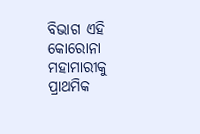ବିଭାଗ ଏହି କୋରୋନା ମହାମାରୀକୁ ପ୍ରାଥମିକ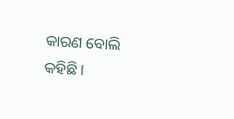କାରଣ ବୋଲି କହିଛି ।